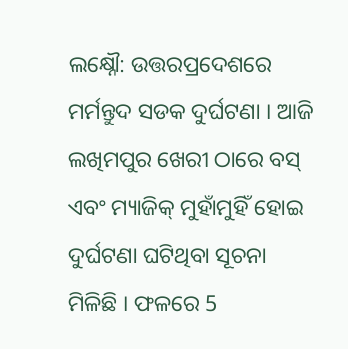ଲକ୍ଷ୍ନୌ: ଉତ୍ତରପ୍ରଦେଶରେ ମର୍ମନ୍ତୁଦ ସଡକ ଦୁର୍ଘଟଣା । ଆଜି ଲଖିମପୁର ଖେରୀ ଠାରେ ବସ୍ ଏବଂ ମ୍ୟାଜିକ୍ ମୁହାଁମୁହିଁ ହୋଇ ଦୁର୍ଘଟଣା ଘଟିଥିବା ସୂଚନା ମିଳିଛି । ଫଳରେ 5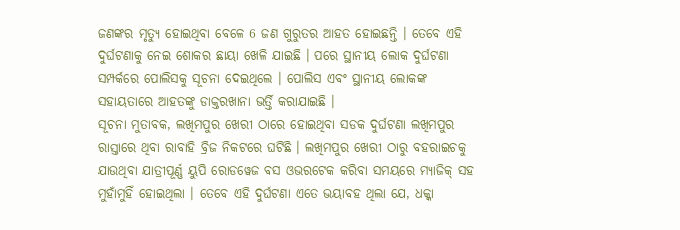ଜଣଙ୍କର ମୃତ୍ୟୁ ହୋଇଥିବା ବେଳେ 6 ଜଣ ଗୁରୁତର ଆହତ ହୋଇଛନ୍ତି । ତେବେ ଏହି ଦୁର୍ଘଟଣାକୁ ନେଇ ଶୋକର ଛାୟା ଖେଳି ଯାଇଛି । ପରେ ସ୍ଥାନୀୟ ଲୋକ ଦୁର୍ଘଟଣା ସମ୍ପର୍କରେ ପୋଲିସକୁ ସୂଚନା ଦେଇଥିଲେ । ପୋଲିସ ଏବଂ ସ୍ଥାନୀୟ ଲୋକଙ୍କ ସହାୟତାରେ ଆହତଙ୍କୁ ଡାକ୍ତରଖାନା ଭର୍ତ୍ତି କରାଯାଇଛି ।
ସୂଚନା ମୁତାବକ, ଲଖିମପୁର ଖେରୀ ଠାରେ ହୋଇଥିବା ସଡକ ଦୁର୍ଘଟଣା ଲଖିମପୁର ରାସ୍ତାରେ ଥିବା ରାବାହି ବ୍ରିଜ ନିକଟରେ ଘଟିଛି । ଲଖିମପୁର ଖେରୀ ଠାରୁ ବହରାଇଚକୁ ଯାଉଥିବା ଯାତ୍ରୀପୂର୍ଣ୍ଣ ୟୁପି ରୋଡୱେଜ ବସ ଓଭରଟେକ କରିବା ସମୟରେ ମ୍ୟାଜିକ୍ ସହ ମୁହାଁମୁହିଁ ହୋଇଥିଲା । ତେବେ ଏହି ଦୁର୍ଘଟଣା ଏତେ ଭୟାବହ ଥିଲା ଯେ, ଧକ୍କା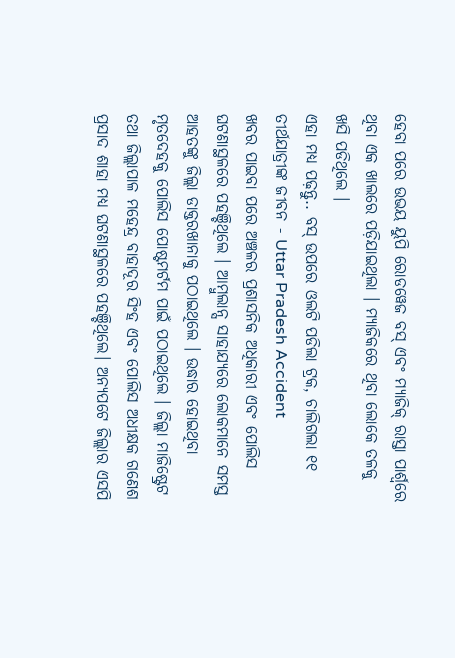ହେବା ପରେ ଉଭୟ ୟୁପି ରୋଡୱେଜ ବସ୍ ଏବଂ ମ୍ୟାଜିକ୍ ରାସ୍ତା ପାର୍ଶ୍ୱରେ ଥିବା ଏକ ଖାଲରେ ପଡ଼ିଯାଇଥିଲା । ମ୍ୟାଜିକରେ ଥିବା ଲୋକେ ତଳକୁ ଖସି ପଡିଥିଲେ ।
ଏହା ମଧ୍ୟ ପଢ଼ନ୍ତୁ.. ବସ୍ ଉପରେ ଓଲଟି ପଡିଲା ଟ୍ରକ, ଚାଲିଗଲା ୧୧ ତୀର୍ଥଯାତ୍ରୀଙ୍କ ଜୀବନ - Uttar Pradesh Accident
ଖବର ପାଇବା ପରେ ଅଞ୍ଚଳର ପ୍ରଶାସନିକ ଅଧିକାରୀ ଏବଂ ପୋଲିସ ଘଟଣାସ୍ଥଳରେ ପହଞ୍ଚିଥିଲେ । ଆମ୍ବୁଲାନ୍ସ ସାହାଯ୍ୟରେ ଲୋକମାନେ ସମସ୍ତ ଆହତଙ୍କୁ ଜିଲ୍ଲା ଡାକ୍ତରଖାନାକୁ ପଠାଇଥିଲେ । ଉଦ୍ଧାର ହୋଇଥିବା ମୃତଦେହକୁ ପୋଲିସ ପୋଷ୍ଟମର୍ଟମ ପାଇଁ ପଠାଇଥିଲେ । ଜିଲ୍ଲା ମାଜିଷ୍ଟ୍ରେଟ ତଥା ଜିଲ୍ଲାପାଳ ମହେନ୍ଦ୍ର ବାହାଦୂର ସିଂହ ଏବଂ ପୋଲିସ ଅଧୀକ୍ଷକ ଗଣେଶ ପ୍ରସାଦ ଶାହା ମଧ୍ୟ ଘଟଣାସ୍ଥଳରେ ପହଞ୍ଚିଥିଲେ। ଅନ୍ୟପଟେ ଜିଲ୍ଲାର ଏସପି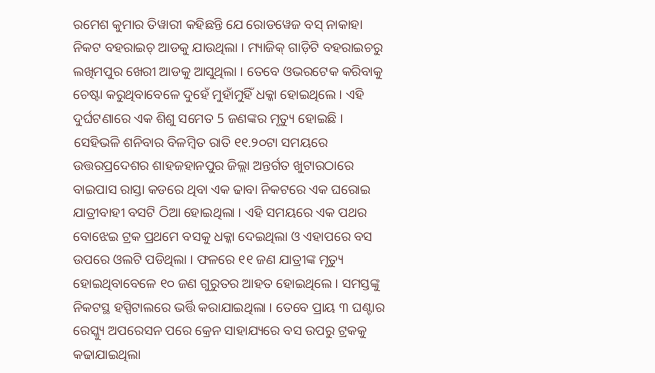ରମେଶ କୁମାର ତିୱାରୀ କହିଛନ୍ତି ଯେ ରୋଡୱେଜ ବସ୍ ନାକାହା ନିକଟ ବହରାଇଚ୍ ଆଡକୁ ଯାଉଥିଲା । ମ୍ୟାଜିକ୍ ଗାଡ଼ିଟି ବହରାଇଚରୁ ଲଖିମପୁର ଖେରୀ ଆଡକୁ ଆସୁଥିଲା । ତେବେ ଓଭରଟେକ କରିବାକୁ ଚେଷ୍ଟା କରୁଥିବାବେଳେ ଦୁହେଁ ମୁହାଁମୁହିଁ ଧକ୍କା ହୋଇଥିଲେ । ଏହି ଦୁର୍ଘଟଣାରେ ଏକ ଶିଶୁ ସମେତ 5 ଜଣଙ୍କର ମୃତ୍ୟୁ ହୋଇଛି ।
ସେହିଭଳି ଶନିବାର ବିଳମ୍ବିତ ରାତି ୧୧.୨୦ଟା ସମୟରେ ଉତ୍ତରପ୍ରଦେଶର ଶାହଜହାନପୁର ଜିଲ୍ଲା ଅନ୍ତର୍ଗତ ଖୁଟାରଠାରେ ବାଇପାସ ରାସ୍ତା କଡରେ ଥିବା ଏକ ଢାବା ନିକଟରେ ଏକ ଘରୋଇ ଯାତ୍ରୀବାହୀ ବସଟି ଠିଆ ହୋଇଥିଲା । ଏହି ସମୟରେ ଏକ ପଥର ବୋଝେଇ ଟ୍ରକ ପ୍ରଥମେ ବସକୁ ଧକ୍କା ଦେଇଥିଲା ଓ ଏହାପରେ ବସ ଉପରେ ଓଲଟି ପଡିଥିଲା । ଫଳରେ ୧୧ ଜଣ ଯାତ୍ରୀଙ୍କ ମୃତ୍ୟୁ ହୋଇଥିବାବେଳେ ୧୦ ଜଣ ଗୁରୁତର ଆହତ ହୋଇଥିଲେ । ସମସ୍ତଙ୍କୁ ନିକଟସ୍ଥ ହସ୍ପିଟାଲରେ ଭର୍ତ୍ତି କରାଯାଇଥିଲା । ତେବେ ପ୍ରାୟ ୩ ଘଣ୍ଟାର ରେସ୍କ୍ୟୁ ଅପରେସନ ପରେ କ୍ରେନ ସାହାଯ୍ୟରେ ବସ ଉପରୁ ଟ୍ରକକୁ କଢାଯାଇଥିଲା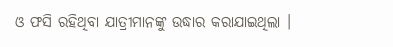ଓ ଫସି ରହିଥିବା ଯାତ୍ରୀମାନଙ୍କୁ ଉଦ୍ଧାର କରାଯାଇଥିଲା ।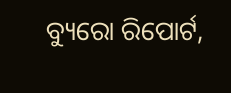ବ୍ୟୁରୋ ରିପୋର୍ଟ,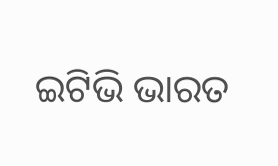ଇଟିଭି ଭାରତ